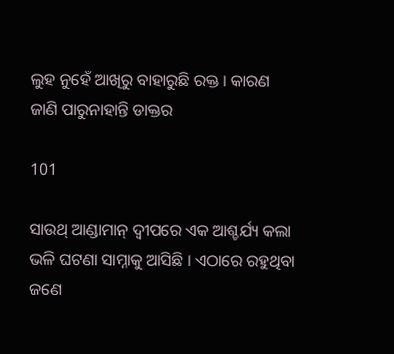ଲୁହ ନୁହେଁ ଆଖିରୁ ବାହାରୁଛି ରକ୍ତ । କାରଣ ଜାଣି ପାରୁନାହାନ୍ତି ଡାକ୍ତର

101

ସାଉଥ୍ ଆଣ୍ଡାମାନ୍ ଦ୍ୱୀପରେ ଏକ ଆଶ୍ଚର୍ଯ୍ୟ କଲା ଭଳି ଘଟଣା ସାମ୍ନାକୁ ଆସିଛି । ଏଠାରେ ରହୁଥିବା ଜଣେ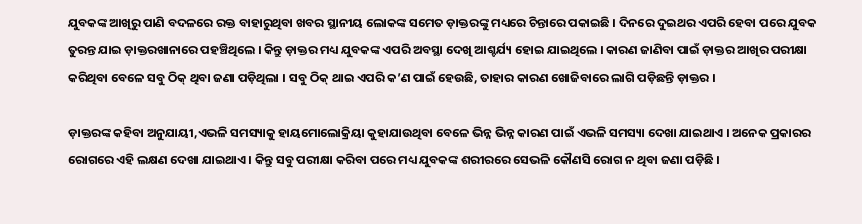ଯୁବକଙ୍କ ଆଖିରୁ ପାଣି ବଦଳରେ ରକ୍ତ ବାହାରୁଥିବା ଖବର ସ୍ଥାନୀୟ ଲୋକଙ୍କ ସମେତ ଡ଼ାକ୍ତରଙ୍କୁ ମଧ୍ୟରେ ଚିନ୍ତାରେ ପକାଇଛି । ଦିନରେ ଦୁଇଥର ଏପରି ହେବା ପରେ ଯୁବକ ତୁରନ୍ତ ଯାଇ ଡ଼ାକ୍ତରଖାନାରେ ପହଞ୍ଚିଥିଲେ । କିନ୍ତୁ ଡ଼ାକ୍ତର ମଧ୍ୟ ଯୁବକଙ୍କ ଏପରି ଅବସ୍ଥା ଦେଖି ଆଶ୍ଚର୍ଯ୍ୟ ହୋଇ ଯାଇଥିଲେ । କାରଣ ଜାଣିବା ପାଇଁ ଡ଼ାକ୍ତର ଆଖିର ପରୀକ୍ଷା କରିଥିବା ବେଳେ ସବୁ ଠିକ୍ ଥିବା ଜଣା ପଡ଼ିଥିଲା । ସବୁ ଠିକ୍ ଥାଇ ଏପରି କ’ଣ ପାଇଁ ହେଉଛି, ତାହାର କାରଣ ଖୋଜିବାରେ ଲାଗି ପଡ଼ିଛନ୍ତି ଡ଼ାକ୍ତର ।

ଡ଼ାକ୍ତରଙ୍କ କହିବା ଅନୁଯାୟୀ,ଏଭଳି ସମସ୍ୟାକୁ ହାୟମୋଲୋକ୍ରିୟା କୁହାଯାଉଥିବା ବେଳେ ଭିନ୍ନ ଭିନ୍ନ କାରଣ ପାଇଁ ଏଭଳି ସମସ୍ୟା ଦେଖା ଯାଇଥାଏ । ଅନେକ ପ୍ରକାରର ରୋଗରେ ଏହି ଲକ୍ଷଣ ଦେଖା ଯାଇଥାଏ । କିନ୍ତୁ ସବୁ ପରୀକ୍ଷା କରିବା ପରେ ମଧ୍ୟ ଯୁବକଙ୍କ ଶରୀରରେ ସେଭଳି କୌଣସି ରୋଗ ନ ଥିବା ଜଣା ପଡ଼ିଛି ।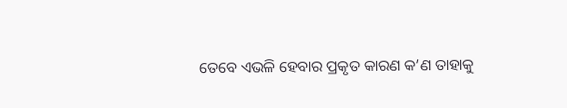ତେବେ ଏଭଳି ହେବାର ପ୍ରକୃତ କାରଣ କ’ଣ ତାହାକୁ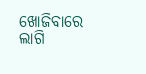ଖୋଜିବାରେ ଲାଗି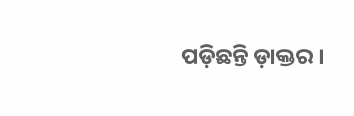ପଡ଼ିଛନ୍ତି ଡ଼ାକ୍ତର ।